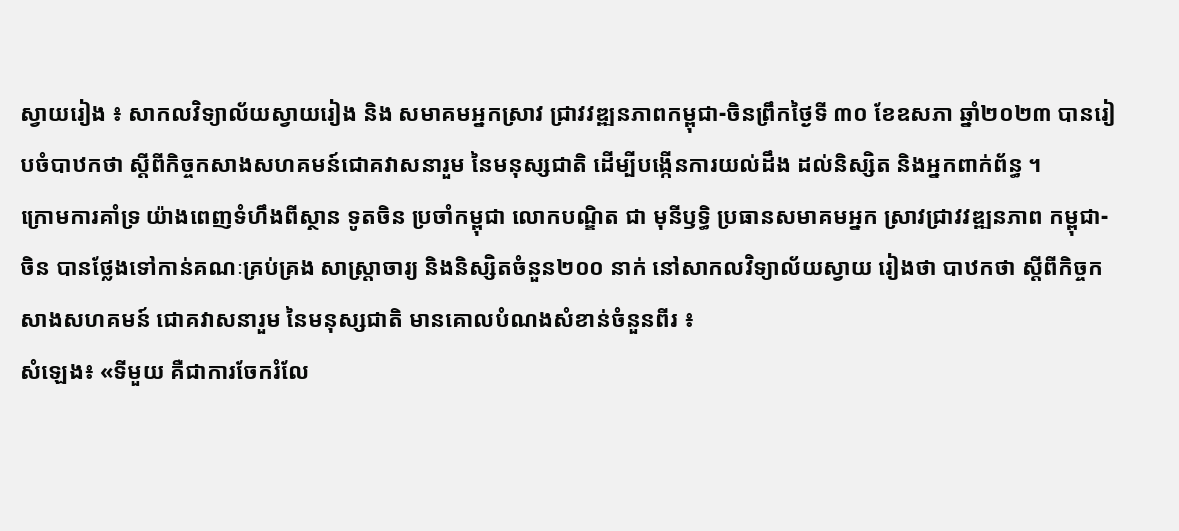ស្វាយរៀង ៖ សាកលវិទ្យាល័យស្វាយរៀង និង សមាគមអ្នកស្រាវ ជ្រាវវឌ្ឍនភាពកម្ពុជា-ចិនព្រឹកថ្ងៃទី ៣០ ខែឧសភា ឆ្នាំ២០២៣ បានរៀបចំបាឋកថា ស្តីពីកិច្ចកសាងសហគមន៍ជោគវាសនារួម នៃមនុស្សជាតិ ដើម្បីបង្កើនការយល់ដឹង ដល់និស្សិត និងអ្នកពាក់ព័ន្ធ ។
ក្រោមការគាំទ្រ យ៉ាងពេញទំហឹងពីស្ថាន ទូតចិន ប្រចាំកម្ពុជា លោកបណ្ឌិត ជា មុនីឫទ្ធិ ប្រធានសមាគមអ្នក ស្រាវជ្រាវវឌ្ឍនភាព កម្ពុជា-ចិន បានថ្លែងទៅកាន់គណៈគ្រប់គ្រង សាស្ត្រាចារ្យ និងនិស្សិតចំនួន២០០ នាក់ នៅសាកលវិទ្យាល័យស្វាយ រៀងថា បាឋកថា ស្តីពីកិច្ចកសាងសហគមន៍ ជោគវាសនារួម នៃមនុស្សជាតិ មានគោលបំណងសំខាន់ចំនួនពីរ ៖
សំឡេង៖ «ទីមួយ គឺជាការចែករំលែ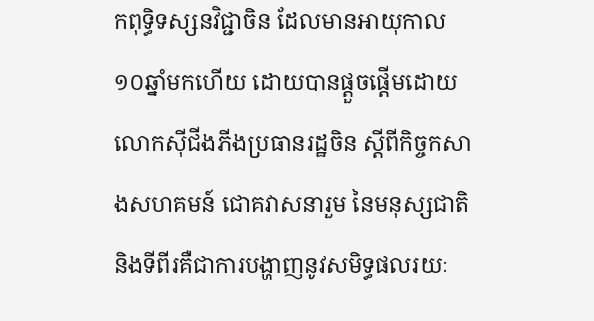កពុទ្ធិទស្សនវិជ្ជាចិន ដែលមានអាយុកាល១០ឆ្នាំមកហើយ ដោយបានផ្តួចផ្តើមដោយលោកស៊ីជីងភីងប្រធានរដ្ឋចិន ស្តីពីកិច្ចកសាងសហគមន៍ ជោគវាសនារួម នៃមនុស្សជាតិ និងទីពីរគឺជាការបង្ហាញនូវសមិទ្ធផលរយៈ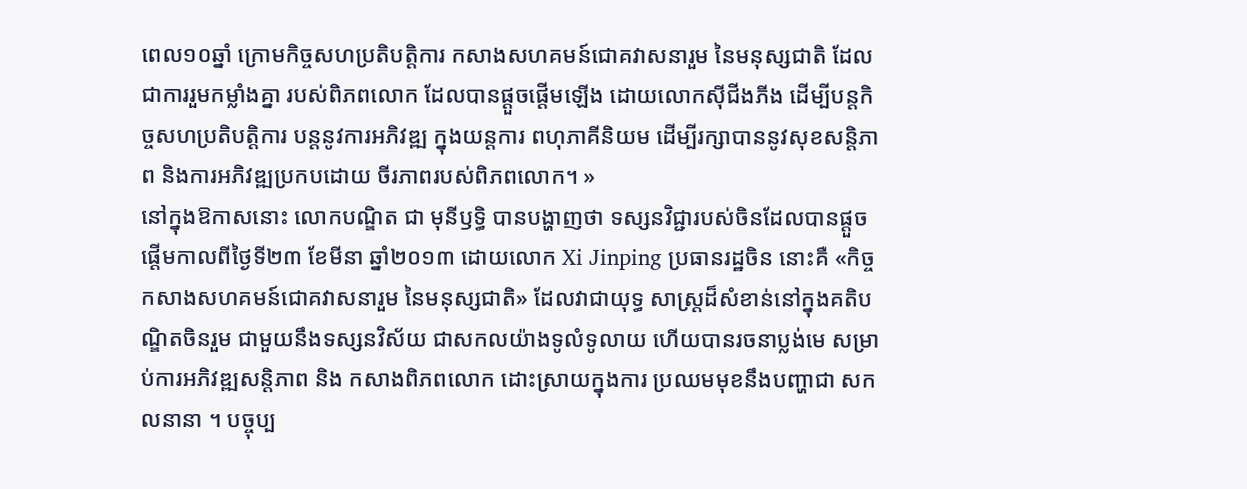ពេល១០ឆ្នាំ ក្រោមកិច្ចសហប្រតិបត្តិការ កសាងសហគមន៍ជោគវាសនារួម នៃមនុស្សជាតិ ដែលជាការរួមកម្លាំងគ្នា របស់ពិភពលោក ដែលបានផ្តួចផ្តើមឡើង ដោយលោកស៊ីជីងភីង ដើម្បីបន្តកិច្ចសហប្រតិបត្តិការ បន្តនូវការអភិវឌ្ឍ ក្នុងយន្តការ ពហុភាគីនិយម ដើម្បីរក្សាបាននូវសុខសន្តិភាព និងការអភិវឌ្ឍប្រកបដោយ ចីរភាពរបស់ពិភពលោក។ »
នៅក្នុងឱកាសនោះ លោកបណ្ឌិត ជា មុនីឫទ្ធិ បានបង្ហាញថា ទស្សនវិជ្ជារបស់ចិនដែលបានផ្តួចផ្តើមកាលពីថ្ងៃទី២៣ ខែមីនា ឆ្នាំ២០១៣ ដោយលោក Xi Jinping ប្រធានរដ្ឋចិន នោះគឺ «កិច្ចកសាងសហគមន៍ជោគវាសនារួម នៃមនុស្សជាតិ» ដែលវាជាយុទ្ធ សាស្ត្រដ៏សំខាន់នៅក្នុងគតិបណ្ឌិតចិនរួម ជាមួយនឹងទស្សនវិស័យ ជាសកលយ៉ាងទូលំទូលាយ ហើយបានរចនាប្លង់មេ សម្រាប់ការអភិវឌ្ឍសន្តិភាព និង កសាងពិភពលោក ដោះស្រាយក្នុងការ ប្រឈមមុខនឹងបញ្ហាជា សកលនានា ។ បច្ចុប្ប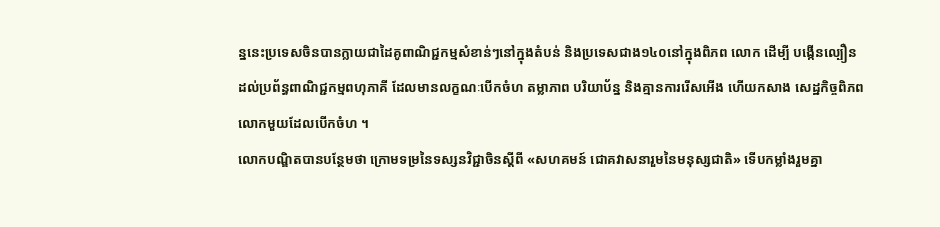ន្ននេះប្រទេសចិនបានក្លាយជាដៃគូពាណិជ្ជកម្មសំខាន់ៗនៅក្នុងតំបន់ និងប្រទេសជាង១៤០នៅក្នុងពិភព លោក ដើម្បី បង្កើនល្បឿន ដល់ប្រព័ន្ធពាណិជ្ជកម្មពហុភាគី ដែលមានលក្ខណៈបើកចំហ តម្លាភាព បរិយាប័ន្ន និងគ្មានការរើសអើង ហើយកសាង សេដ្ឋកិច្ចពិភពលោកមួយដែលបើកចំហ ។
លោកបណ្ឌិតបានបន្ថែមថា ក្រោមទម្រនៃទស្សនវិជ្ជាចិនស្តីពី «សហគមន៍ ជោគវាសនារួមនៃមនុស្សជាតិ» ទើបកម្លាំងរួមគ្នា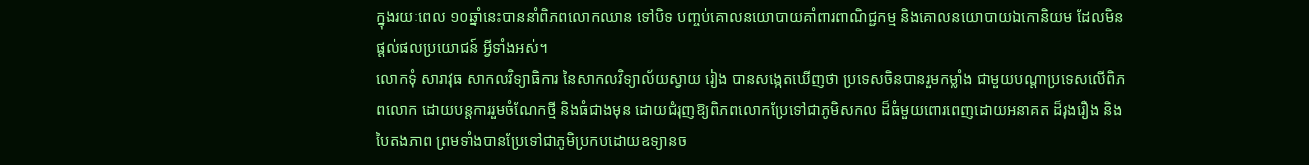ក្នុងរយៈពេល ១០ឆ្នាំនេះបាននាំពិភពលោកឈាន ទៅបិទ បញ្ចប់គោលនយោបាយគាំពារពាណិជ្ជកម្ម និងគោលនយោបាយឯកោនិយម ដែលមិនផ្តល់ផលប្រយោជន៍ អ្វីទាំងអស់។
លោកទុំ សារាវុធ សាកលវិទ្យាធិការ នៃសាកលវិទ្យាល័យស្វាយ រៀង បានសង្កេតឃើញថា ប្រទេសចិនបានរួមកម្លាំង ជាមួយបណ្តាប្រទេសលើពិភពលោក ដោយបន្តការរួមចំណែកថ្មី និងធំជាងមុន ដោយជំរុញឱ្យពិភពលោកប្រែទៅជាភូមិសកល ដ៏ធំមួយពោរពេញដោយអនាគត ដ៏រុងរឿង និងបៃតងភាព ព្រមទាំងបានប្រែទៅជាភូមិប្រកបដោយឧទ្យានច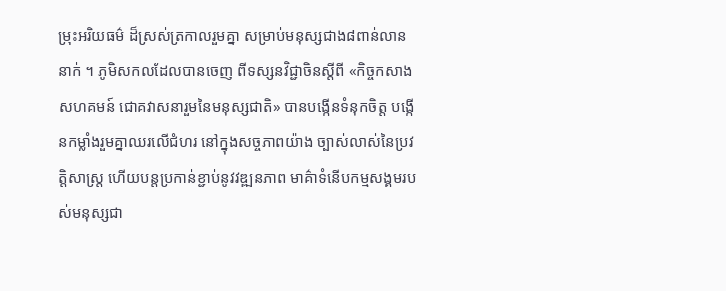ម្រុះអរិយធម៌ ដ៏ស្រស់ត្រកាលរួមគ្នា សម្រាប់មនុស្សជាង៨ពាន់លាននាក់ ។ ភូមិសកលដែលបានចេញ ពីទស្សនវិជ្ជាចិនស្តីពី «កិច្ចកសាងសហគមន៍ ជោគវាសនារួមនៃមនុស្សជាតិ» បានបង្កើនទំនុកចិត្ត បង្កើនកម្លាំងរួមគ្នាឈរលើជំហរ នៅក្នុងសច្ចភាពយ៉ាង ច្បាស់លាស់នៃប្រវត្តិសាស្ត្រ ហើយបន្តប្រកាន់ខ្ជាប់នូវវឌ្ឍនភាព មាគ៌ាទំនើបកម្មសង្គមរបស់មនុស្សជា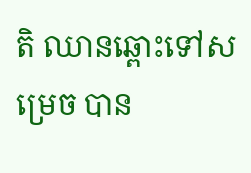តិ ឈានឆ្ពោះទៅសម្រេច បាន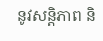នូវសន្តិភាព និ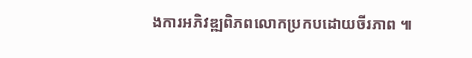ងការអភិវឌ្ឍពិភពលោកប្រកបដោយចីរភាព ៕